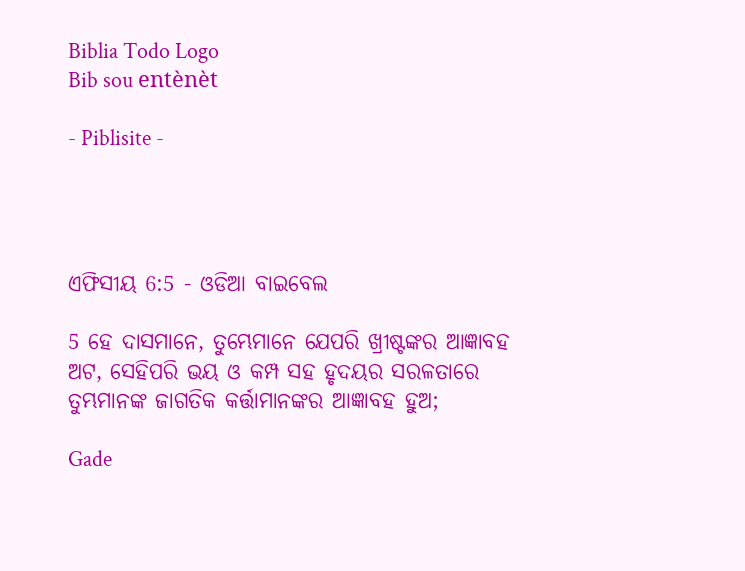Biblia Todo Logo
Bib sou entènèt

- Piblisite -




ଏଫିସୀୟ 6:5 - ଓଡିଆ ବାଇବେଲ

5 ହେ ଦାସମାନେ, ତୁମ୍ଭେମାନେ ଯେପରି ଖ୍ରୀଷ୍ଟଙ୍କର ଆଜ୍ଞାବହ ଅଟ, ସେହିପରି ଭୟ ଓ କମ୍ପ ସହ ହୃଦୟର ସରଳତାରେ ତୁମ୍ଭମାନଙ୍କ ଜାଗତିକ କର୍ତ୍ତାମାନଙ୍କର ଆଜ୍ଞାବହ ହୁଅ;

Gade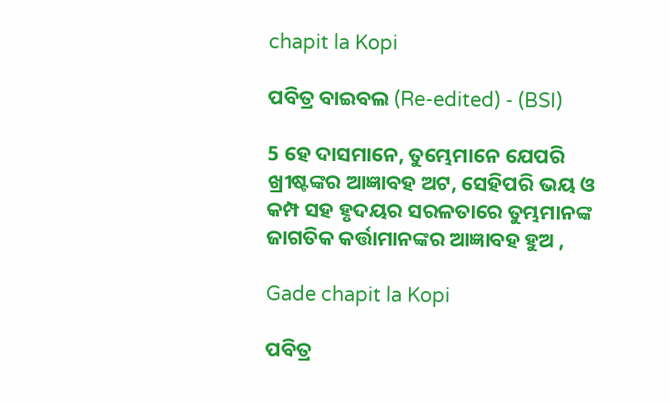chapit la Kopi

ପବିତ୍ର ବାଇବଲ (Re-edited) - (BSI)

5 ହେ ଦାସମାନେ, ତୁମ୍ଭେମାନେ ଯେପରି ଖ୍ରୀଷ୍ଟଙ୍କର ଆଜ୍ଞାବହ ଅଟ, ସେହିପରି ଭୟ ଓ କମ୍ପ ସହ ହୃଦୟର ସରଳତାରେ ତୁମ୍ଭମାନଙ୍କ ଜାଗତିକ କର୍ତ୍ତାମାନଙ୍କର ଆଜ୍ଞାବହ ହୁଅ ,

Gade chapit la Kopi

ପବିତ୍ର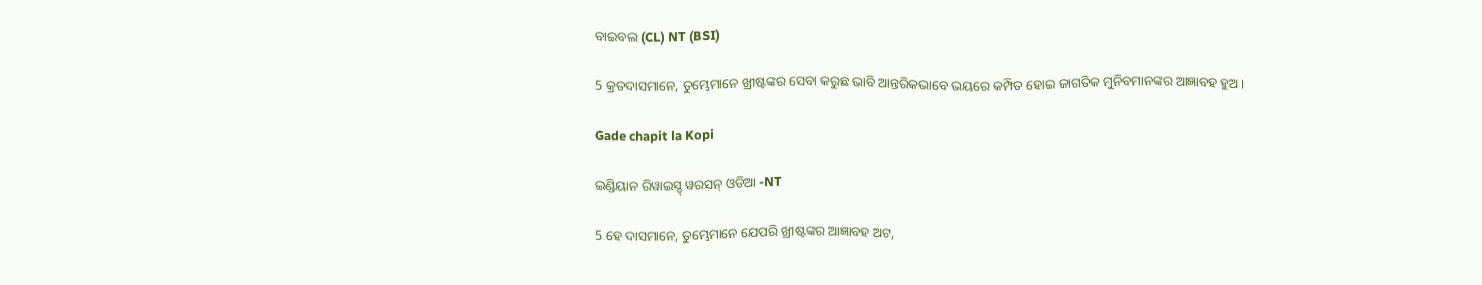ବାଇବଲ (CL) NT (BSI)

5 କ୍ରତଦାସମାନେ, ତୁମ୍ଭେମାନେ ଖ୍ରୀଷ୍ଟଙ୍କର ସେବା କରୁଛ ଭାବି ଆନ୍ତରିକଭାବେ ଭୟରେ କମ୍ପିତ ହୋଇ ଜାଗତିକ ମୁନିବମାନଙ୍କର ଆଜ୍ଞାବହ ହୁଅ।

Gade chapit la Kopi

ଇଣ୍ଡିୟାନ ରିୱାଇସ୍ଡ୍ ୱରସନ୍ ଓଡିଆ -NT

5 ହେ ଦାସମାନେ, ତୁମ୍ଭେମାନେ ଯେପରି ଖ୍ରୀଷ୍ଟଙ୍କର ଆଜ୍ଞାବହ ଅଟ,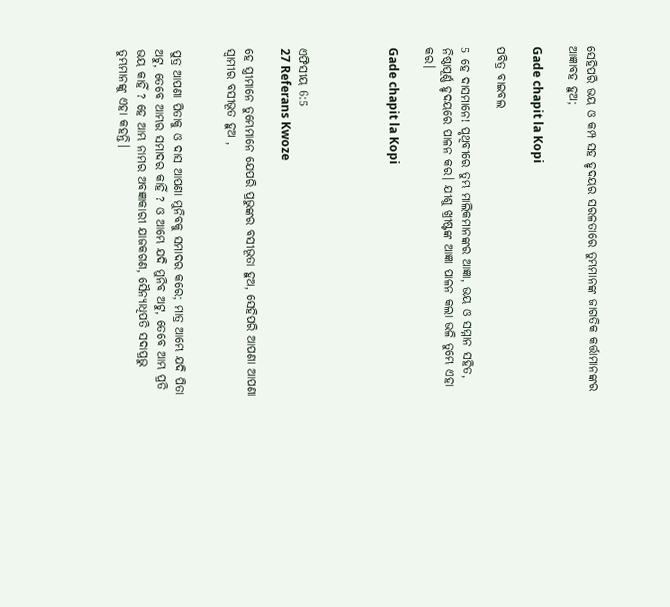ସେହିପରି ଭୟ ଓ କମ୍ପ ସହ ହୃଦୟର ସରଳତାରେ ତୁମ୍ଭମାନଙ୍କ ଜାଗତିକ କର୍ତ୍ତାମାନଙ୍କର ଆଜ୍ଞାବହ ହୁଅ;

Gade chapit la Kopi

ପବିତ୍ର ବାଇବଲ

5 ହେ ଦାସମାନେ! ପୃଥିବୀରେ ତୁମ୍ଭ ମାଲିକମାନଙ୍କର ଆଜ୍ଞା, ଭୟ ଓ ସମ୍ମାନ ସହିତ, ନିଷ୍ଠାପୂର୍ଣ୍ଣ ହୃଦୟରେ ପାଳନ କର। ଯୀଶୁ ଖ୍ରୀଷ୍ଟଙ୍କ ଆଜ୍ଞା ପାଳନ କଲା ଭଳି ତୁମ୍ଭେ ଏହା କର।

Gade chapit la Kopi




ଏଫିସୀୟ 6:5
27 Referans Kwoze

ହେ ସ୍ତ୍ରୀମାନେ ତୁମ୍ଭେମାନେ ଯେପରି ପ୍ରଭୁଙ୍କର ବସୀଭୂତା ହୁଅ, ସେହିପରି ଆପଣା ଆପଣା ସ୍ୱାମୀର ବସୀଭୂତ ହୁଅ ,


ପୁତ୍ର ଆପଣା ପିତାକୁ ଓ ଦାସ ଆପଣା ମୁନିବକୁ ସମାଦର କରେ; ମାତ୍ର ଆମ୍ଭେ ଯଦି ପିତା ଅଟୁ, ତେବେ ଆମ୍ଭର ସମାଦର କାହିଁ ? ଓ ଆମ୍ଭେ ଯଦି ମୁନିବ ଅଟୁ, ତେବେ ଆମ୍ଭ ପ୍ରତି ଭୟ କାହିଁ ? ହେ ଆମ୍ଭ ନାମର ଅବଜ୍ଞାକାରୀ ଯାଜକଗଣ, ସୈନ୍ୟାଧିପତି ସଦାପ୍ରଭୁ ତୁମ୍ଭମାନଙ୍କୁ ଏହା କହନ୍ତି।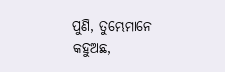ପୁଣି, ତୁମ୍ଭେମାନେ କହୁଅଛ,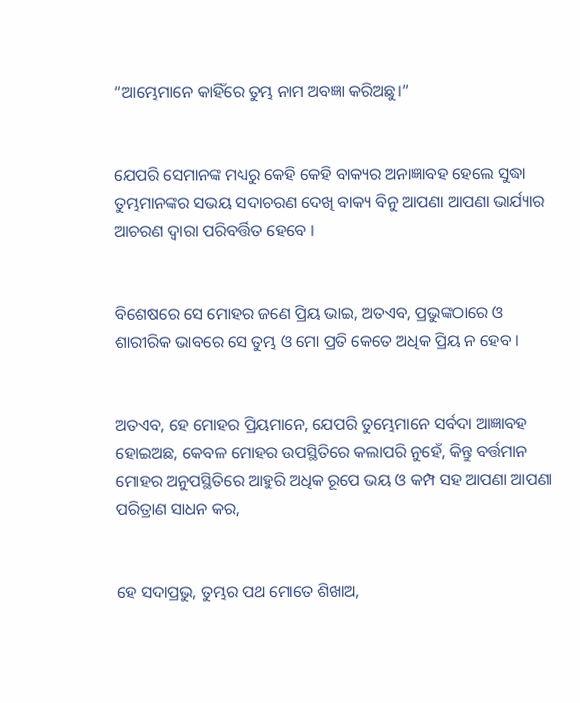“ଆମ୍ଭେମାନେ କାହିଁରେ ତୁମ୍ଭ ନାମ ଅବଜ୍ଞା କରିଅଛୁ।”


ଯେପରି ସେମାନଙ୍କ ମଧ୍ୟରୁ କେହି କେହି ବାକ୍ୟର ଅନାଜ୍ଞାବହ ହେଲେ ସୁଦ୍ଧା ତୁମ୍ଭମାନଙ୍କର ସଭୟ ସଦାଚରଣ ଦେଖି ବାକ୍ୟ ବିନୁ ଆପଣା ଆପଣା ଭାର୍ଯ୍ୟାର ଆଚରଣ ଦ୍ୱାରା ପରିବର୍ତ୍ତିତ ହେବେ ।


ବିଶେଷରେ ସେ ମୋହର ଜଣେ ପ୍ରିୟ ଭାଇ, ଅତଏବ, ପ୍ରଭୁଙ୍କଠାରେ ଓ ଶାରୀରିକ ଭାବରେ ସେ ତୁମ୍ଭ ଓ ମୋ ପ୍ରତି କେତେ ଅଧିକ ପ୍ରିୟ ନ ହେବ ।


ଅତଏବ, ହେ ମୋହର ପ୍ରିୟମାନେ, ଯେପରି ତୁମ୍ଭେମାନେ ସର୍ବଦା ଆଜ୍ଞାବହ ହୋଇଅଛ, କେବଳ ମୋହର ଉପସ୍ଥିତିରେ କଲାପରି ନୁହେଁ, କିନ୍ତୁ ବର୍ତ୍ତମାନ ମୋହର ଅନୁପସ୍ଥିତିରେ ଆହୁରି ଅଧିକ ରୂପେ ଭୟ ଓ କମ୍ପ ସହ ଆପଣା ଆପଣା ପରିତ୍ରାଣ ସାଧନ କର,


ହେ ସଦାପ୍ରଭୁ, ତୁମ୍ଭର ପଥ ମୋତେ ଶିଖାଅ,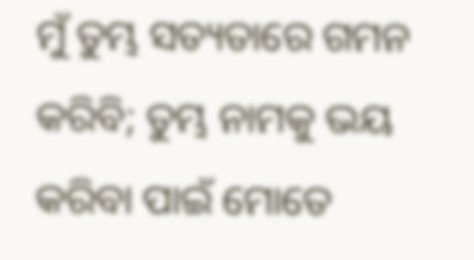ମୁଁ ତୁମ୍ଭ ସତ୍ୟତାରେ ଗମନ କରିବି; ତୁମ୍ଭ ନାମକୁ ଭୟ କରିବା ପାଇଁ ମୋତେ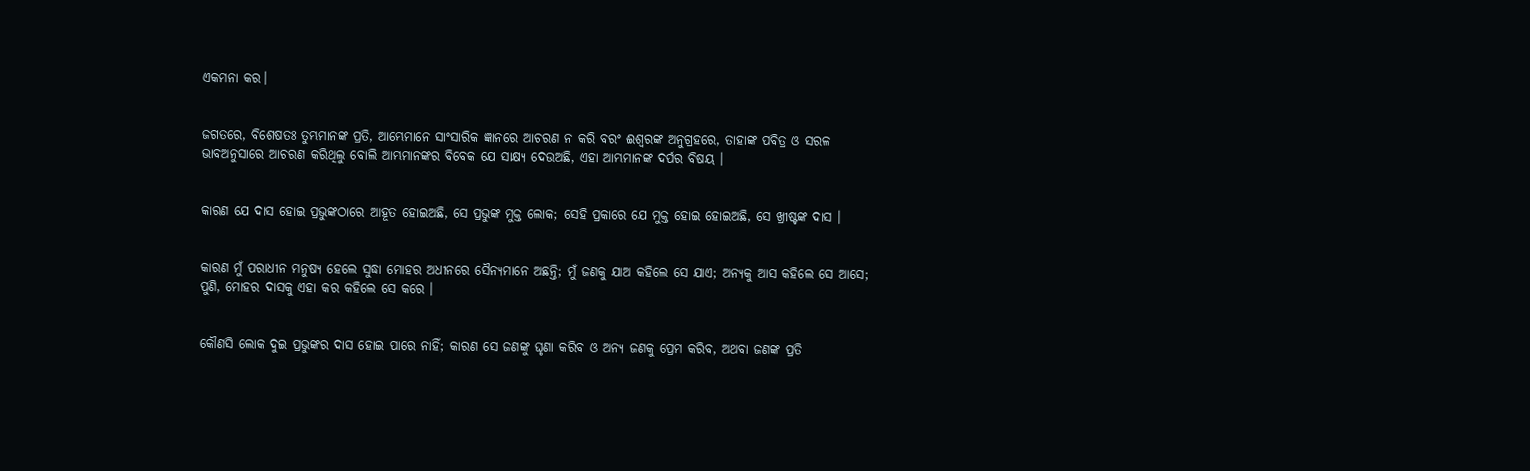ଏକମନା କର।


ଜଗତରେ, ବିଶେଷତଃ ତୁମ୍ଭମାନଙ୍କ ପ୍ରତି, ଆମ୍ଭେମାନେ ସାଂସାରିକ ଜ୍ଞାନରେ ଆଚରଣ ନ କରି ବରଂ ଈଶ୍ୱରଙ୍କ ଅନୁଗ୍ରହରେ, ତାହାଙ୍କ ପବିତ୍ର ଓ ସରଳ ଭାବଅନୁସାରେ ଆଚରଣ କରିଥିଲୁ ବୋଲି ଆମ୍ଭମାନଙ୍କର ବିବେକ ଯେ ସାକ୍ଷ୍ୟ ଦେଉଅଛି, ଏହା ଆମ୍ଭମାନଙ୍କ ଦର୍ପର ବିଷୟ ।


କାରଣ ଯେ ଦାସ ହୋଇ ପ୍ରଭୁଙ୍କଠାରେ ଆହୂତ ହୋଇଅଛି, ସେ ପ୍ରଭୁଙ୍କ ମୁକ୍ତ ଲୋକ; ସେହି ପ୍ରକାରେ ଯେ ମୁକ୍ତ ହୋଇ ହୋଇଅଛି, ସେ ଖ୍ରୀଷ୍ଟଙ୍କ ଦାସ ।


କାରଣ ମୁଁ ପରାଧୀନ ମନୁଷ୍ୟ ହେଲେ ସୁଦ୍ଧା ମୋହର ଅଧୀନରେ ସୈନ୍ୟମାନେ ଅଛନ୍ତି; ମୁଁ ଜଣକୁ ଯାଅ କହିଲେ ସେ ଯାଏ; ଅନ୍ୟକୁ ଆସ କହିଲେ ସେ ଆସେ; ପୁଣି, ମୋହର ଦାସକୁ ଏହା କର କହିଲେ ସେ କରେ ।


କୌଣସି ଲୋକ ଦୁଇ ପ୍ରଭୁଙ୍କର ଦାସ ହୋଇ ପାରେ ନାହିଁ; କାରଣ ସେ ଜଣଙ୍କୁ ଘୃଣା କରିବ ଓ ଅନ୍ୟ ଜଣକୁ ପ୍ରେମ କରିବ, ଅଥବା ଜଣଙ୍କ ପ୍ରତି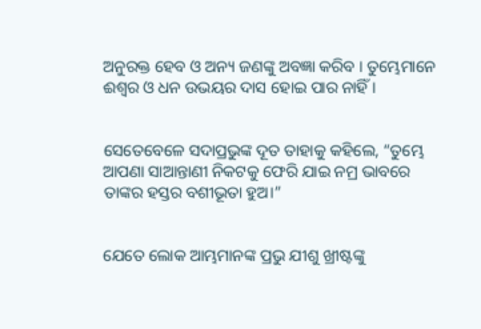ଅନୁରକ୍ତ ହେବ ଓ ଅନ୍ୟ ଜଣଙ୍କୁ ଅବଜ୍ଞା କରିବ । ତୁମ୍ଭେମାନେ ଈଶ୍ୱର ଓ ଧନ ଉଭୟର ଦାସ ହୋଇ ପାର ନାହିଁ ।


ସେତେବେଳେ ସଦାପ୍ରଭୁଙ୍କ ଦୂତ ତାହାକୁ କହିଲେ, “ତୁମ୍ଭେ ଆପଣା ସାଆନ୍ତାଣୀ ନିକଟକୁ ଫେରି ଯାଇ ନମ୍ର ଭାବରେ ତାଙ୍କର ହସ୍ତର ବଶୀଭୂତା ହୁଅ।”


ଯେତେ ଲୋକ ଆମ୍ଭମାନଙ୍କ ପ୍ରଭୁ ଯୀଶୁ ଖ୍ରୀଷ୍ଟଙ୍କୁ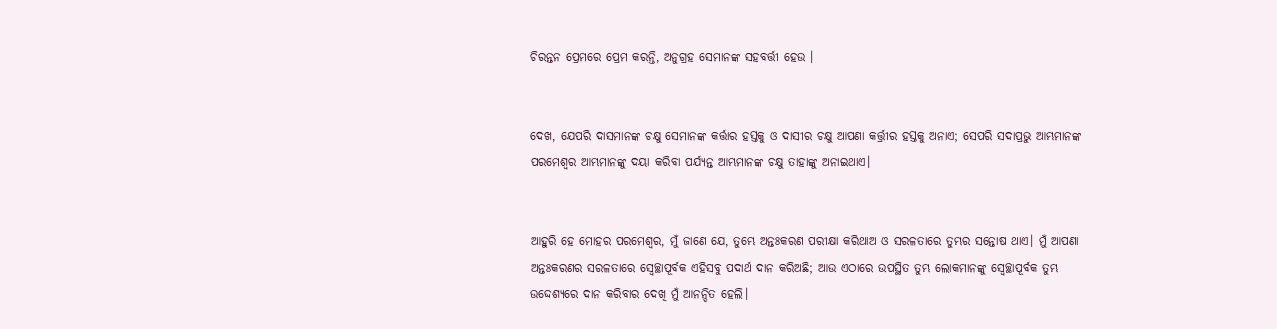ଚିରନ୍ତନ ପ୍ରେମରେ ପ୍ରେମ କରନ୍ତି, ଅନୁଗ୍ରହ ସେମାନଙ୍କ ସହବର୍ତ୍ତୀ ହେଉ ।


ଦେଖ, ଯେପରି ଦାସମାନଙ୍କ ଚକ୍ଷୁ ସେମାନଙ୍କ କର୍ତ୍ତାର ହସ୍ତକୁ ଓ ଦାସୀର ଚକ୍ଷୁ ଆପଣା କର୍ତ୍ତ୍ରୀର ହସ୍ତକୁ ଅନାଏ; ସେପରି ସଦାପ୍ରଭୁ ଆମ୍ଭମାନଙ୍କ ପରମେଶ୍ୱର ଆମ୍ଭମାନଙ୍କୁ ଦୟା କରିବା ପର୍ଯ୍ୟନ୍ତ ଆମ୍ଭମାନଙ୍କ ଚକ୍ଷୁ ତାହାଙ୍କୁ ଅନାଇଥାଏ।


ଆହୁରି ହେ ମୋହର ପରମେଶ୍ୱର, ମୁଁ ଜାଣେ ଯେ, ତୁମ୍ଭେ ଅନ୍ତଃକରଣ ପରୀକ୍ଷା କରିଥାଅ ଓ ସରଳତାରେ ତୁମ୍ଭର ସନ୍ତୋଷ ଥାଏ। ମୁଁ ଆପଣା ଅନ୍ତଃକରଣର ସରଳତାରେ ସ୍ୱେଚ୍ଛାପୂର୍ବକ ଏହିସବୁ ପଦାର୍ଥ ଦାନ କରିଅଛି; ଆଉ ଏଠାରେ ଉପସ୍ଥିତ ତୁମ୍ଭ ଲୋକମାନଙ୍କୁ ସ୍ୱେଚ୍ଛାପୂର୍ବକ ତୁମ୍ଭ ଉଦ୍ଦେଶ୍ୟରେ ଦାନ କରିବାର ଦେଖି ମୁଁ ଆନନ୍ଦିତ ହେଲି।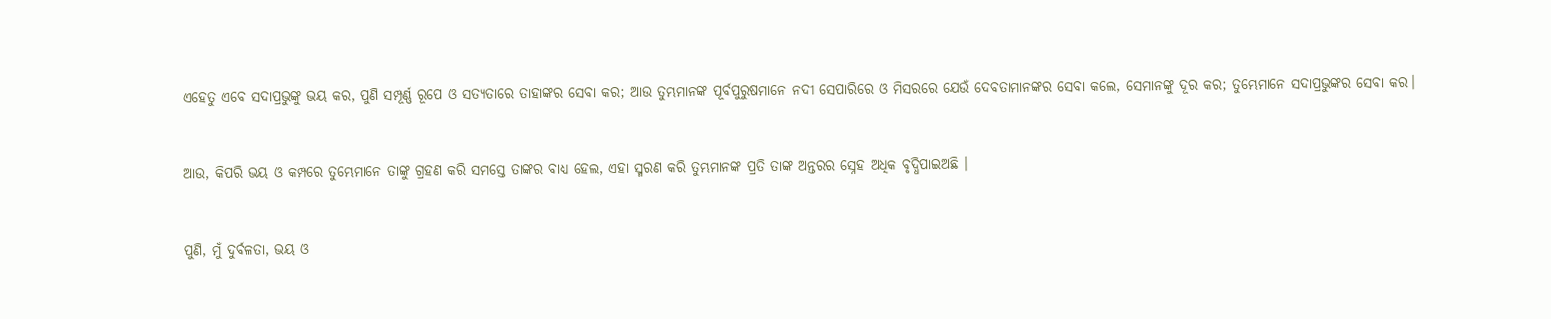ଏହେତୁ ଏବେ ସଦାପ୍ରଭୁଙ୍କୁ ଭୟ କର, ପୁଣି ସମ୍ପୂର୍ଣ୍ଣ ରୂପେ ଓ ସତ୍ୟତାରେ ତାହାଙ୍କର ସେବା କର; ଆଉ ତୁମ୍ଭମାନଙ୍କ ପୂର୍ବପୁରୁଷମାନେ ନଦୀ ସେପାରିରେ ଓ ମିସରରେ ଯେଉଁ ଦେବତାମାନଙ୍କର ସେବା କଲେ, ସେମାନଙ୍କୁ ଦୂର କର; ତୁମ୍ଭେମାନେ ସଦାପ୍ରଭୁଙ୍କର ସେବା କର।


ଆଉ, କିପରି ଭୟ ଓ କମ୍ପରେ ତୁମ୍ଭେମାନେ ତାଙ୍କୁ ଗ୍ରହଣ କରି ସମସ୍ତେ ତାଙ୍କର ବାଧ୍ୟ ହେଲ, ଏହା ସ୍ମରଣ କରି ତୁମ୍ଭମାନଙ୍କ ପ୍ରତି ତାଙ୍କ ଅନ୍ତରର ସ୍ନେହ ଅଧିକ ବୃଦ୍ଧିପାଇଅଛି ।


ପୁଣି, ମୁଁ ଦୁର୍ବଳତା, ଭୟ ଓ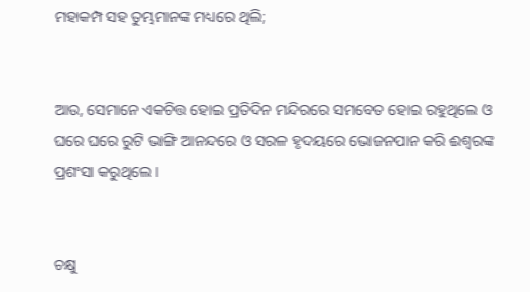ମହାକମ୍ପ ସହ ତୁମ୍ଭମାନଙ୍କ ମଧ୍ୟରେ ଥିଲି;


ଆଉ, ସେମାନେ ଏକଚିତ୍ତ ହୋଇ ପ୍ରତିଦିନ ମନ୍ଦିରରେ ସମବେତ ହୋଇ ରହୁଥିଲେ ଓ ଘରେ ଘରେ ରୁଟି ଭାଙ୍ଗି ଆନନ୍ଦରେ ଓ ସରଳ ହୃଦୟରେ ଭୋଜନପାନ କରି ଈଶ୍ୱରଙ୍କ ପ୍ରଶଂସା କରୁଥିଲେ ।


ଚକ୍ଷୁ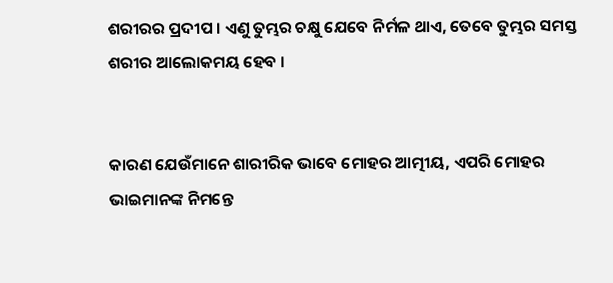ଶରୀରର ପ୍ରଦୀପ । ଏଣୁ ତୁମ୍ଭର ଚକ୍ଷୁ ଯେବେ ନିର୍ମଳ ଥାଏ, ତେବେ ତୁମ୍ଭର ସମସ୍ତ ଶରୀର ଆଲୋକମୟ ହେବ ।


କାରଣ ଯେଉଁମାନେ ଶାରୀରିକ ଭାବେ ମୋହର ଆତ୍ମୀୟ, ଏପରି ମୋହର ଭାଇମାନଙ୍କ ନିମନ୍ତେ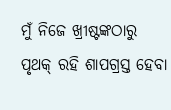ମୁଁ ନିଜେ ଖ୍ରୀଷ୍ଟଙ୍କଠାରୁ ପୃଥକ୍ ରହି ଶାପଗ୍ରସ୍ତ ହେବା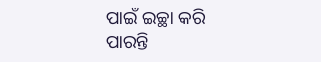ପାଇଁ ଇଚ୍ଛା କରି ପାରନ୍ତି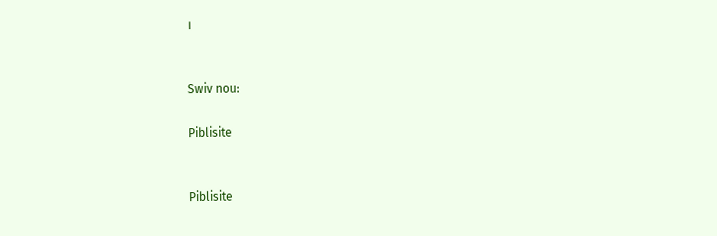।


Swiv nou:

Piblisite


Piblisite